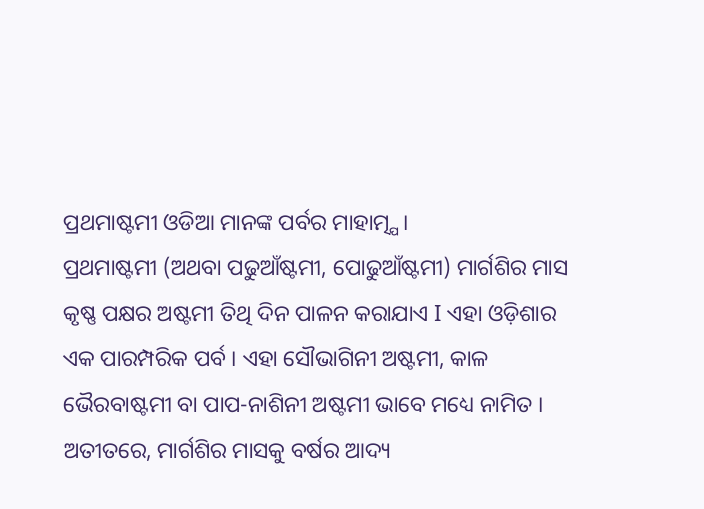ପ୍ରଥମାଷ୍ଟମୀ ଓଡିଆ ମାନଙ୍କ ପର୍ବର ମାହାତ୍ମ୍ଯ।
ପ୍ରଥମାଷ୍ଟମୀ (ଅଥବା ପଢୁଆଁଷ୍ଟମୀ, ପୋଢୁଆଁଷ୍ଟମୀ) ମାର୍ଗଶିର ମାସ କୃଷ୍ଣ ପକ୍ଷର ଅଷ୍ଟମୀ ତିଥି ଦିନ ପାଳନ କରାଯାଏ I ଏହା ଓଡ଼ିଶାର ଏକ ପାରମ୍ପରିକ ପର୍ବ । ଏହା ସୌଭାଗିନୀ ଅଷ୍ଟମୀ, କାଳ ଭୈରବାଷ୍ଟମୀ ବା ପାପ-ନାଶିନୀ ଅଷ୍ଟମୀ ଭାବେ ମଧ୍ୟେ ନାମିତ । ଅତୀତରେ, ମାର୍ଗଶିର ମାସକୁ ବର୍ଷର ଆଦ୍ୟ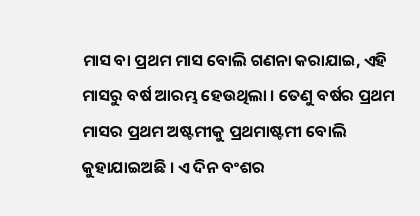ମାସ ବା ପ୍ରଥମ ମାସ ବୋଲି ଗଣନା କରାଯାଇ, ଏହି ମାସରୁ ବର୍ଷ ଆରମ୍ଭ ହେଉଥିଲା । ତେଣୁ ବର୍ଷର ପ୍ରଥମ ମାସର ପ୍ରଥମ ଅଷ୍ଟମୀକୁ ପ୍ରଥମାଷ୍ଟମୀ ବୋଲି କୁହାଯାଇଅଛି । ଏ ଦିନ ବଂଶର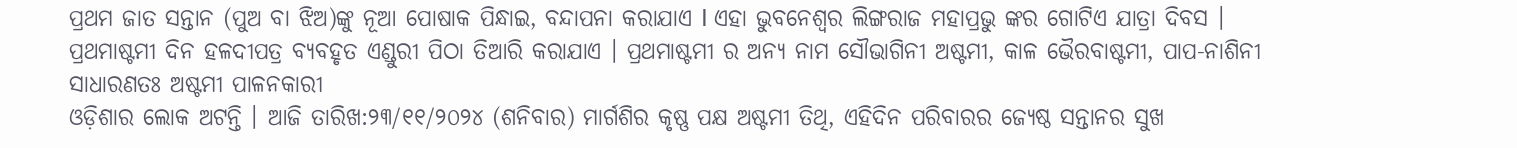ପ୍ରଥମ ଜାତ ସନ୍ତାନ (ପୁଅ ବା ଝିଅ)ଙ୍କୁ ନୂଆ ପୋଷାକ ପିନ୍ଧାଇ, ବନ୍ଦାପନା କରାଯାଏ I ଏହା ଭୁବନେଶ୍ୱର ଲିଙ୍ଗରାଜ ମହାପ୍ରଭୁ ଙ୍କର ଗୋଟିଏ ଯାତ୍ରା ଦିବସ ।
ପ୍ରଥମାଷ୍ଟମୀ ଦିନ ହଳଦୀପତ୍ର ବ୍ୟବହୃତ ଏଣ୍ଡୁରୀ ପିଠା ତିଆରି କରାଯାଏ । ପ୍ରଥମାଷ୍ଟମୀ ର ଅନ୍ୟ ନାମ ସୌଭାଗିନୀ ଅଷ୍ଟମୀ, କାଳ ଭୈରବାଷ୍ଟମୀ, ପାପ-ନାଶିନୀ ସାଧାରଣତଃ ଅଷ୍ଟମୀ ପାଳନକାରୀ
ଓଡ଼ିଶାର ଲୋକ ଅଟନ୍ତି । ଆଜି ତାରିଖ:୨୩/୧୧/୨୦୨୪ (ଶନିବାର) ମାର୍ଗଶିର କୃଷ୍ଣ ପକ୍ଷ ଅଷ୍ଟମୀ ତିଥି, ଏହିଦିନ ପରିବାରର ଜ୍ୟେଷ୍ଠ ସନ୍ତାନର ସୁଖ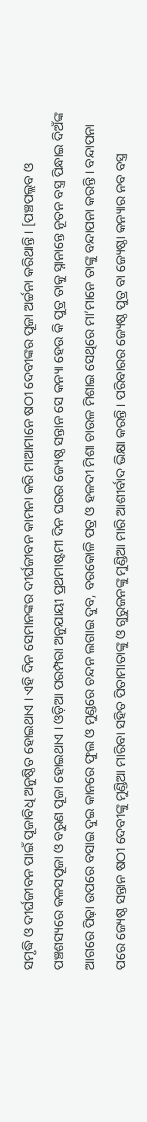ସମୃଦ୍ଧି ଓ ଦୀର୍ଘଜୀବନ ପାଇଁ ପୂଜାବିଧି ଅନୁଷ୍ଠିତ ହୋଇଥାଏ । ଏହି ଦିନ ସେମାନଙ୍କର ଦୀର୍ଘଜୀବନ କାମନା କରି ମାଆମାନେ ଷଠୀ ଦେବୀଙ୍କର ପୂଜା ଅର୍ଚ୍ଚନା କରିଥାନ୍ତି । [ପଞ୍ଚପଲ୍ଲବ ଓ ପଞ୍ଚଶସ୍ୟରେ କଳସପୂଜା ଓ ବରୁଣ ପୂଜା ହୋଇଥାଏ । ଓଡ଼ିଆ ପରମ୍ପରା ଅନୁଯାୟୀ ପ୍ରଥମାଷ୍ଟମୀ ଦିନ ଘରର ଜ୍ୟେଷ୍ଠ ସନ୍ତାନ ସେ କନ୍ୟା ହେଉ କି ପୁତ୍ର ତାକୁ ସ୍ନାନାନ୍ତେ ନୂତନ ବସ୍ତ୍ର ପିନ୍ଧାଇ ଦିଅଁଙ୍କ ଆଗରେ ପିଢ଼ା ଉପରେ ବସାଇ ଦୁଇ କାନରେ ଫୁଲ ଓ ମୁଣ୍ଡରେ ଚନ୍ଦନ ଲଗାଇ ଦୁବ, ବରକୋଳି ପତ୍ର ଓ ହଳଦୀ ମିଶା ଚାଉଳ ମିଶାଇ ସେଥିରେ ମା’ମାନେ ତାଙ୍କୁ ବନ୍ଦାପନା କରନ୍ତି । ବନ୍ଦାପନା ପରେ ଜ୍ୟେଷ୍ଠ ସନ୍ତାନ ଷଠୀ ଦେବୀଙ୍କୁ ମୁଣ୍ଡିଆ ମାରିବା ସହିତ ପିତାମାତାଙ୍କୁ ଓ ଗୁରୁଜନଙ୍କୁ ମୁଣ୍ଡିଆ ମାରି ଆଶୀର୍ବାଦ ଭିକ୍ଷା କରନ୍ତି । ପରିବାରର ଜ୍ୟେଷ୍ଠ ପୁତ୍ର ବା ଜ୍ୟେଷ୍ଠା କନ୍ୟାର ନବ ବସ୍ତ୍ର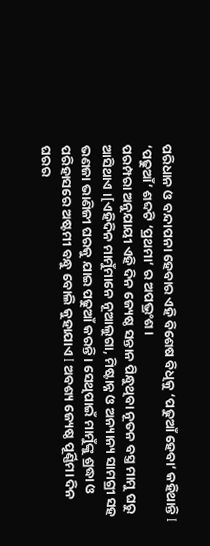ପରିଧାନ ଓ ବନ୍ଦାପନା ହେବାର ଏହି ବିଶେଷ ବିଧିକୁ ‘ପଢୁଆଁ ହେବା’ କହିଥାନ୍ତି I ‘ପଢୁଆଁ’ ଶବ୍ଦଟି ‘ପ୍ରଥମା’ ର ଅପଭ୍ରଂଶ ।
ପରମ୍ପରା ଅନୁଯାୟୀ ଏହି ଦିନ ଜ୍ୟେଷ୍ଠ ସନ୍ତାନ ପିନ୍ଧୁଥିବା ନୂତନ ବସ୍ତ୍ର ମାମୁ ଘରୁ ଆସିଥାଏ ।[ଏହିଦିନ ମାମୁଁମାନେ ନୂଆଲୁଗା, ମିଷ୍ଟାନ୍ନ ଓ ଅନ୍ୟାନ୍ୟ ସାମଗ୍ରୀ ସହ ଭଣଜା ଭାଣିଜୀ ଘରକୁ ଯାଇ ପଢୁଆଁ କରନ୍ତି । ସେଥିପାଇଁ ମାମୁଁଙ୍କୁ ଶ୍ରଦ୍ଧା ଓ ପରିହାସରେ ଅଷ୍ଟମୀ ବନ୍ଧୁ ବୋଲି କୁହାଯାଏ I ଅବଶ୍ୟ ଜ୍ୟେଷ୍ଠ ପୂର୍ଣ୍ଣିମା ଦିନ ଘରର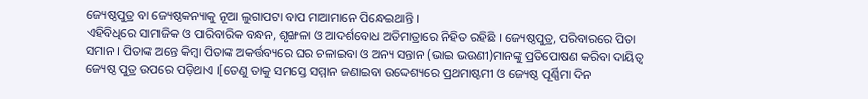ଜ୍ୟେଷ୍ଠପୁତ୍ର ବା ଜ୍ୟେଷ୍ଠକନ୍ୟାକୁ ନୂଆ ଲୁଗାପଟା ବାପ ମାଆମାନେ ପିନ୍ଧେଇଥାନ୍ତି ।
ଏହିବିଧିରେ ସାମାଜିକ ଓ ପାରିବାରିକ ବନ୍ଧନ, ଶୃଙ୍ଖଳା ଓ ଆଦର୍ଶବୋଧ ଅତିମାତ୍ରାରେ ନିହିତ ରହିଛି । ଜ୍ୟେଷ୍ଠପୁତ୍ର, ପରିବାରରେ ପିତା ସମାନ । ପିତାଙ୍କ ଅନ୍ତେ କିମ୍ବା ପିତାଙ୍କ ଅକର୍ତ୍ତବ୍ୟରେ ଘର ଚଳାଇବା ଓ ଅନ୍ୟ ସନ୍ତାନ (ଭାଇ ଭଉଣୀ)ମାନଙ୍କୁ ପ୍ରତିପୋଷଣ କରିବା ଦାୟିତ୍ୱ ଜ୍ୟେଷ୍ଠ ପୁତ୍ର ଉପରେ ପଡ଼ିଥାଏ ।[ତେଣୁ ତାକୁ ସମସ୍ତେ ସମ୍ମାନ ଜଣାଇବା ଉଦ୍ଦେଶ୍ୟରେ ପ୍ରଥମାଷ୍ଟମୀ ଓ ଜ୍ୟେଷ୍ଠ ପୂର୍ଣ୍ଣିମା ଦିନ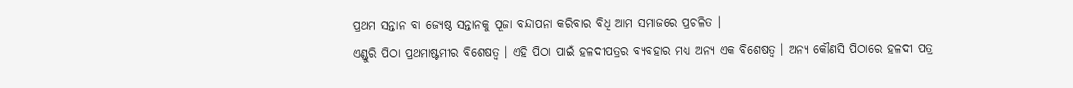ପ୍ରଥମ ସନ୍ତାନ ବା ଜ୍ୟେଷ୍ଠ ସନ୍ତାନକୁ ପୂଜା ବନ୍ଦାପନା କରିବାର ବିଧି ଆମ ସମାଜରେ ପ୍ରଚଳିତ ।
ଏଣ୍ଡୁରି ପିଠା ପ୍ରଥମାଷ୍ଟମୀର ବିଶେଷତ୍ୱ । ଏହି ପିଠା ପାଇଁ ହଳଦୀପତ୍ରର ବ୍ୟବହାର ମଧ୍ୟ ଅନ୍ୟ ଏକ ବିଶେଷତ୍ୱ । ଅନ୍ୟ କୌଣସି ପିଠାରେ ହଳଦୀ ପତ୍ର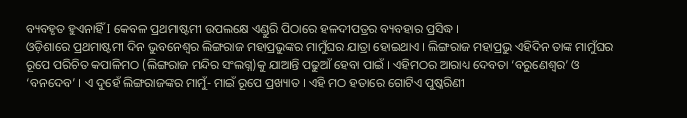ବ୍ୟବହୃତ ହୁଏନାହିଁ I କେବଳ ପ୍ରଥମାଷ୍ଟମୀ ଉପଲକ୍ଷେ ଏଣ୍ଡୁରି ପିଠାରେ ହଳଦୀପତ୍ରର ବ୍ୟବହାର ପ୍ରସିଦ୍ଧ ।
ଓଡ଼ିଶାରେ ପ୍ରଥମାଷ୍ଟମୀ ଦିନ ଭୁବନେଶ୍ୱର ଲିଙ୍ଗରାଜ ମହାପ୍ରଭୁଙ୍କର ମାମୁଁଘର ଯାତ୍ରା ହୋଇଥାଏ । ଲିଙ୍ଗରାଜ ମହାପ୍ରଭୁ ଏହିଦିନ ତାଙ୍କ ମାମୁଁଘର ରୂପେ ପରିଚିତ କପାଳିମଠ (ଲିଙ୍ଗରାଜ ମନ୍ଦିର ସଂଲଗ୍ନ)କୁ ଯାଆନ୍ତି ପଢୁଆଁ ହେବା ପାଇଁ । ଏହିମଠର ଆରାଧ୍ୟ ଦେବତା ‘ବରୁଣେଶ୍ୱର’ ଓ ‘ବନଦେବ’ । ଏ ଦୁହେଁ ଲିଙ୍ଗରାଜଙ୍କର ମାମୁଁ- ମାଇଁ ରୂପେ ପ୍ରଖ୍ୟାତ । ଏହି ମଠ ହତାରେ ଗୋଟିଏ ପୁଷ୍କରିଣୀ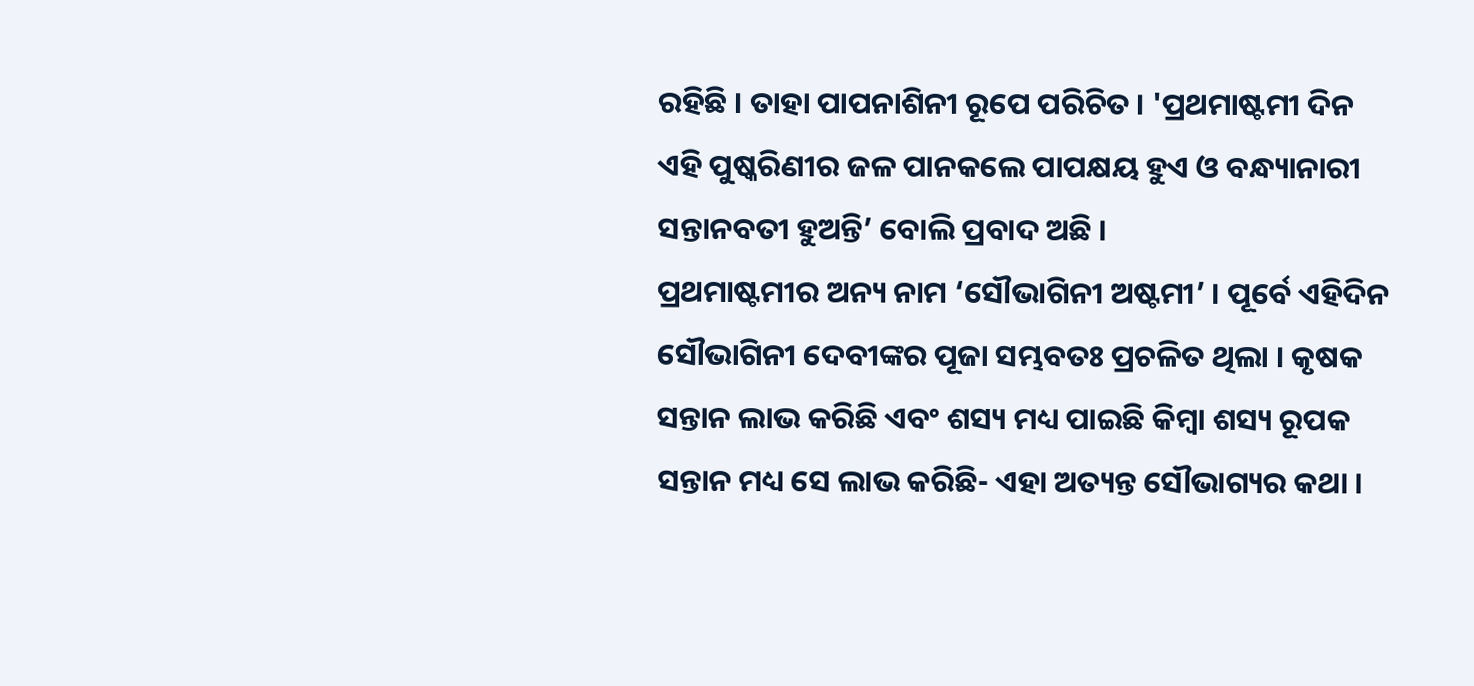ରହିଛି । ତାହା ପାପନାଶିନୀ ରୂପେ ପରିଚିତ । 'ପ୍ରଥମାଷ୍ଟମୀ ଦିନ ଏହି ପୁଷ୍କରିଣୀର ଜଳ ପାନକଲେ ପାପକ୍ଷୟ ହୁଏ ଓ ବନ୍ଧ୍ୟାନାରୀ ସନ୍ତାନବତୀ ହୁଅନ୍ତି’ ବୋଲି ପ୍ରବାଦ ଅଛି ।
ପ୍ରଥମାଷ୍ଟମୀର ଅନ୍ୟ ନାମ ‘ସୌଭାଗିନୀ ଅଷ୍ଟମୀ’ । ପୂର୍ବେ ଏହିଦିନ ସୌଭାଗିନୀ ଦେବୀଙ୍କର ପୂଜା ସମ୍ଭବତଃ ପ୍ରଚଳିତ ଥିଲା । କୃଷକ ସନ୍ତାନ ଲାଭ କରିଛି ଏବଂ ଶସ୍ୟ ମଧ୍ୟ ପାଇଛି କିମ୍ବା ଶସ୍ୟ ରୂପକ ସନ୍ତାନ ମଧ୍ୟ ସେ ଲାଭ କରିଛି- ଏହା ଅତ୍ୟନ୍ତ ସୌଭାଗ୍ୟର କଥା ।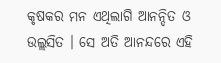କୃଷକର ମନ ଏଥିଲାଗି ଆନନ୍ଦିତ ଓ ଉଲ୍ଲସିତ । ସେ ଅତି ଆନନ୍ଦରେ ଏହି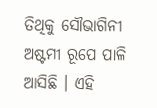ତିଥିକୁ ସୌଭାଗିନୀ ଅଷ୍ଟମୀ ରୂପେ ପାଳି ଆସିଛି । ଏହି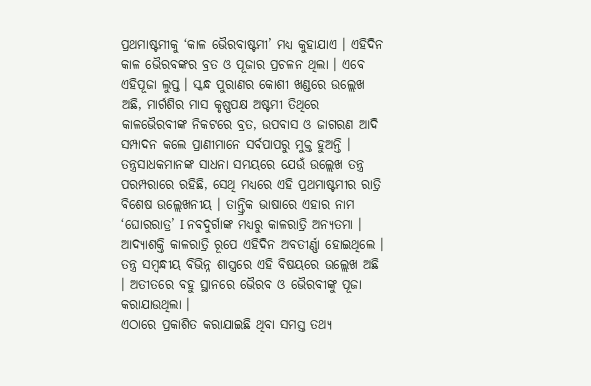ପ୍ରଥମାଷ୍ଟମୀକୁ ‘କାଳ ଭୈରବାଷ୍ଟମୀ’ ମଧ୍ୟ କୁହାଯାଏ । ଏହିଦିନ କାଳ ଭୈରବଙ୍କର ବ୍ରତ ଓ ପୂଜାର ପ୍ରଚଳନ ଥିଲା । ଏବେ ଏହିପୂଜା ଲୁପ୍ତ । ସ୍କନ୍ଧ ପୁରାଣର କୋଶୀ ଖଣ୍ଡରେ ଉଲ୍ଲେଖ ଅଛି, ମାର୍ଗଶିର ମାସ କୃଷ୍ଣପକ୍ଷ ଅଷ୍ଟମୀ ତିଥିରେ କାଳଭୈରବୀଙ୍କ ନିକଟରେ ବ୍ରତ, ଉପବାସ ଓ ଜାଗରଣ ଆଦି ସମ୍ପାଦନ କଲେ ପ୍ରାଣୀମାନେ ସର୍ବପାପରୁ ମୁକ୍ତ ହୁଅନ୍ତି ।
ତନ୍ତ୍ରସାଧକମାନଙ୍କ ସାଧନା ସମୟରେ ଯେଉଁ ଉଲ୍ଲେଖ ତନ୍ତ୍ର ପରମ୍ପରାରେ ରହିଛି, ସେଥି ମଧ୍ୟରେ ଏହି ପ୍ରଥମାଷ୍ଟମୀର ରାତ୍ରି ବିଶେଷ ଉଲ୍ଲେଖନୀୟ । ତାନ୍ତ୍ରିକ ଭାଷାରେ ଏହାର ନାମ ‘ଘୋରରାତ୍ର’ I ନବଦୁର୍ଗାଙ୍କ ମଧ୍ୟରୁ କାଳରାତ୍ରି ଅନ୍ୟତମା । ଆଦ୍ୟାଶକ୍ତି କାଳରାତ୍ରି ରୂପେ ଏହିଦିନ ଅବତୀର୍ଣ୍ଣା ହୋଇଥିଲେ । ତନ୍ତ୍ର ସମ୍ବନ୍ଧୀୟ ବିଭିନ୍ନ ଶାସ୍ତ୍ରରେ ଏହି ବିଷୟରେ ଉଲ୍ଲେଖ ଅଛି । ଅତୀତରେ ବହୁ ସ୍ଥାନରେ ଭୈରବ ଓ ଭୈରବୀଙ୍କୁ ପୂଜା କରାଯାଉଥିଲା ।
ଏଠାରେ ପ୍ରକାଶିତ କରାଯାଇଛି ଥିବା ସମସ୍ତ ତଥ୍ଯ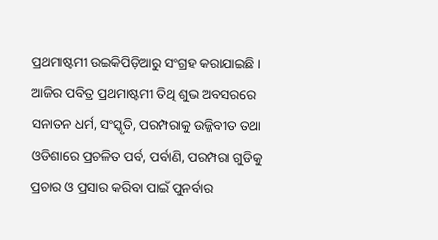ପ୍ରଥମାଷ୍ଟମୀ ଉଇକିପିଡ଼ିଆରୁ ସଂଗ୍ରହ କରାଯାଇଛି । ଆଜିର ପବିତ୍ର ପ୍ରଥମାଷ୍ଟମୀ ତିଥି ଶୁଭ ଅବସରରେ ସନାତନ ଧର୍ମ, ସଂସ୍କୃତି, ପରମ୍ପରାକୁ ଉଜ୍ଜିବୀତ ତଥା ଓଡିଶାରେ ପ୍ରଚଳିତ ପର୍ବ, ପର୍ବାଣି, ପରମ୍ପରା ଗୁଡିକୁ ପ୍ରଚାର ଓ ପ୍ରସାର କରିବା ପାଇଁ ପୁନର୍ବାର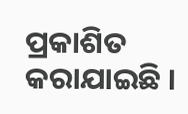ପ୍ରକାଶିତ କରାଯାଇଛି ।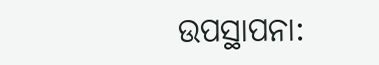ଉପସ୍ଥାପନା: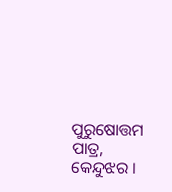ପୁରୁଷୋତ୍ତମ ପାତ୍ର, କେନ୍ଦୁଝର ।